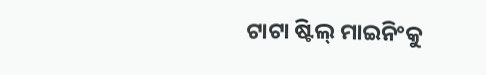ଟାଟା ଷ୍ଟିଲ୍ ମାଇନିଂକୁ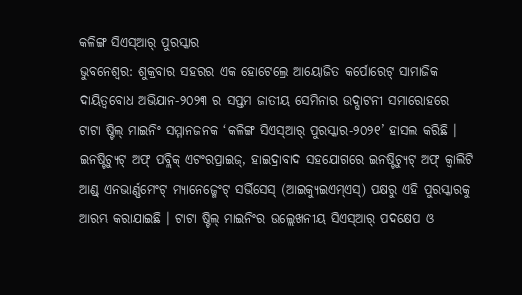କଳିଙ୍ଗ ସିଏସ୍ଆର୍ ପୁରସ୍କାର
ଭୁବନେଶ୍ୱର: ଶୁକ୍ରବାର ସହରର ଏକ ହୋଟେଲ୍ରେ ଆୟୋଜିତ କର୍ପୋରେଟ୍ ସାମାଜିକ ଦାୟିତ୍ୱବୋଧ ଅଭିଯାନ-୨୦୨୩ ର ସପ୍ତମ ଜାତୀୟ ସେମିନାର ଉଦ୍ଘାଟନୀ ସମାରୋହରେ ଟାଟା ଷ୍ଟିଲ୍ ମାଇନିଂ ସମ୍ମାନଜନକ ‘କଳିଙ୍ଗ ସିଏସ୍ଆର୍ ପୁରସ୍କାର-୨୦୨୧’ ହାସଲ କରିଛି ।
ଇନଷ୍ଟିଚ୍ୟୁଟ୍ ଅଫ୍ ପବ୍ଲିକ୍ ଏଟଂରପ୍ରାଇଜ୍, ହାଇଦ୍ରାବାଦ ସହଯୋଗରେ ଇନଷ୍ଟିଚ୍ୟୁଟ୍ ଅଫ୍ କ୍ୱାଲିଟି ଆଣ୍ଡ୍ ଏନଭାର୍ଣ୍ଣମେଂଟ୍ ମ୍ୟାନେଜ୍ମେଂଟ୍ ସର୍ଭିସେସ୍ (ଆଇକ୍ୟୁଇଏମ୍ଏସ୍) ପକ୍ଷରୁ ଏହି ପୁରସ୍କାରକୁ ଆରମ୍ଭ କରାଯାଇଛି । ଟାଟା ଷ୍ଟିଲ୍ ମାଇନିଂର ଉଲ୍ଲେଖନୀୟ ସିଏସ୍ଆର୍ ପଦକ୍ଷେପ ଓ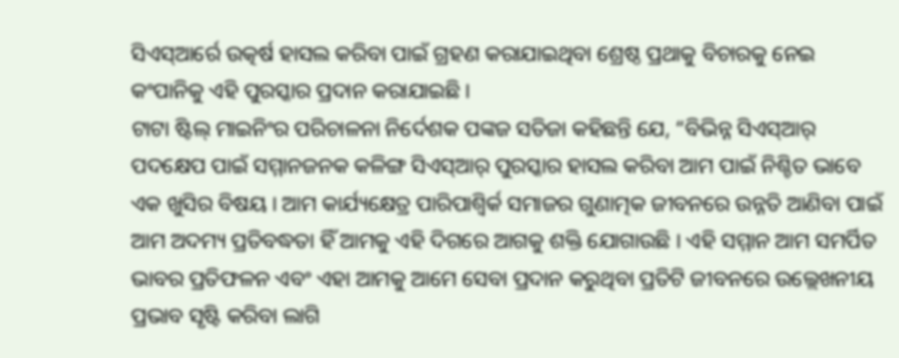ସିଏସ୍ଆର୍ରେ ଉତ୍କର୍ଷ ହାସଲ କରିବା ପାଇଁ ଗ୍ରହଣ କରାଯାଇଥିବା ଶ୍ରେଷ୍ଠ ପ୍ରଥାକୁ ବିଚାରକୁ ନେଇ କଂପାନିକୁ ଏହି ପୁରସ୍କାର ପ୍ରଦାନ କରାଯାଇଛି ।
ଟାଟା ଷ୍ଟିଲ୍ ମାଇନିଂର ପରିଚାଳନା ନିର୍ଦେଶକ ପଙ୍କଜ ସତିଜା କହିଛନ୍ତି ଯେ, “ବିଭିନ୍ନ ସିଏସ୍ଆର୍ ପଦକ୍ଷେପ ପାଇଁ ସମ୍ମାନଜନକ କଳିଙ୍ଗ ସିଏସ୍ଆର୍ ପୁରସ୍କାର ହାସଲ କରିବା ଆମ ପାଇଁ ନିଶ୍ଚିତ ଭାବେ ଏକ ଖୁସିର ବିଷୟ । ଆମ କାର୍ଯ୍ୟକ୍ଷେତ୍ର ପାରିପାଶ୍ୱିର୍କ ସମାଜର ଗୁଣାତ୍ମକ ଜୀବନରେ ଉନ୍ନତି ଆଣିବା ପାଇଁ ଆମ ଅଦମ୍ୟ ପ୍ରତିବଦ୍ଧତା ହିଁ ଆମକୁ ଏହି ଦିଗରେ ଆଗକୁ ଶକ୍ତି ଯୋଗାଉଛି । ଏହି ସମ୍ମାନ ଆମ ସମର୍ପିତ ଭାବର ପ୍ରତିଫଳନ ଏବଂ ଏହା ଆମକୁ ଆମେ ସେବା ପ୍ରଦାନ କରୁଥିବା ପ୍ରତିଟି ଜୀବନରେ ଉଲ୍ଲେଖନୀୟ ପ୍ରଭାବ ସୃଷ୍ଟି କରିବା ଲାଗି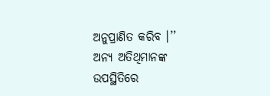ଅନୁପ୍ରାଣିତ କରିବ ।’’
ଅନ୍ୟ ଅତିଥିମାନଙ୍କ ଉପସ୍ଥିତିରେ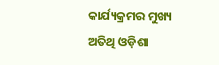କାର୍ଯ୍ୟକ୍ରମର ମୁଖ୍ୟ ଅତିଥି ଓଡ଼ିଶା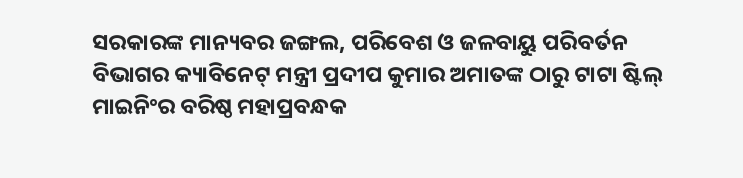ସରକାରଙ୍କ ମାନ୍ୟବର ଜଙ୍ଗଲ, ପରିବେଶ ଓ ଜଳବାୟୁ ପରିବର୍ତନ ବିଭାଗର କ୍ୟାବିନେଟ୍ ମନ୍ତ୍ରୀ ପ୍ରଦୀପ କୁମାର ଅମାତଙ୍କ ଠାରୁ ଟାଟା ଷ୍ଟିଲ୍ ମାଇନିଂର ବରିଷ୍ଠ ମହାପ୍ରବନ୍ଧକ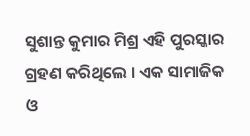ସୁଶାନ୍ତ କୁମାର ମିଶ୍ର ଏହି ପୁରସ୍କାର ଗ୍ରହଣ କରିଥିଲେ । ଏକ ସାମାଜିକ ଓ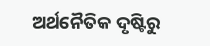ଅର୍ଥନୈତିକ ଦୃଷ୍ଟିରୁ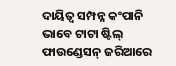ଦାୟିତ୍ୱ ସମ୍ପନ୍ନ କଂପାନି ଭାବେ ଟାଟା ଷ୍ଟିଲ୍ ଫାଉଣ୍ଡେସନ୍ ଜରିଆରେ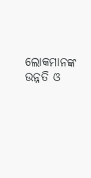ଲୋକମାନଙ୍କ ଉନ୍ନତି ଓ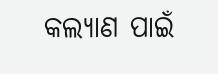କଲ୍ୟାଣ ପାଇଁ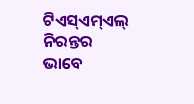ଟିଏସ୍ଏମ୍ଏଲ୍ ନିରନ୍ତର ଭାବେ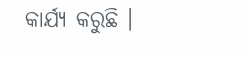କାର୍ଯ୍ୟ କରୁଛି ।